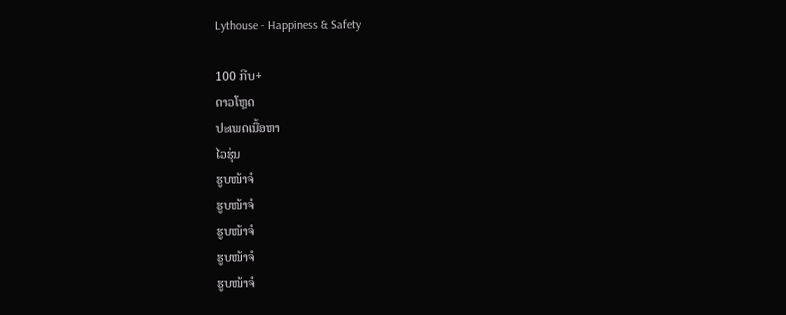Lythouse - Happiness & Safety

100 ກີບ+
ດາວໂຫຼດ
ປະເພດເນື້ອຫາ
ໄວຮຸ່ນ
ຮູບໜ້າຈໍ
ຮູບໜ້າຈໍ
ຮູບໜ້າຈໍ
ຮູບໜ້າຈໍ
ຮູບໜ້າຈໍ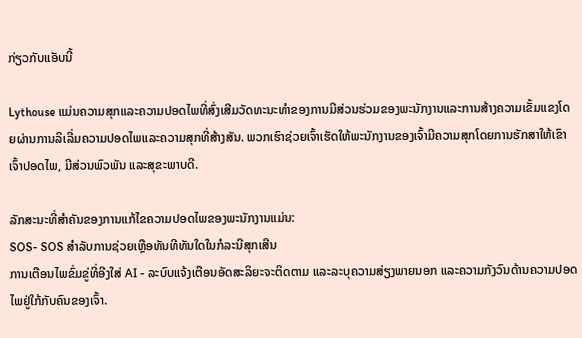ກ່ຽວກັບແອັບນີ້

Lythouse ແມ່ນຄວາມສຸກແລະຄວາມປອດໄພທີ່ສົ່ງເສີມວັດທະນະທໍາຂອງການມີສ່ວນຮ່ວມຂອງພະນັກງານແລະການສ້າງຄວາມເຂັ້ມແຂງໂດຍຜ່ານການລິເລີ່ມຄວາມປອດໄພແລະຄວາມສຸກທີ່ສ້າງສັນ. ພວກເຮົາຊ່ວຍເຈົ້າເຮັດໃຫ້ພະນັກງານຂອງເຈົ້າມີຄວາມສຸກໂດຍການຮັກສາໃຫ້ເຂົາເຈົ້າປອດໄພ, ມີສ່ວນພົວພັນ ແລະສຸຂະພາບດີ.

ລັກສະນະທີ່ສໍາຄັນຂອງການແກ້ໄຂຄວາມປອດໄພຂອງພະນັກງານແມ່ນ:
SOS- SOS ສໍາລັບການຊ່ວຍເຫຼືອທັນທີທັນໃດໃນກໍລະນີສຸກເສີນ
ການເຕືອນໄພຂົ່ມຂູ່ທີ່ອີງໃສ່ AI - ລະບົບແຈ້ງເຕືອນອັດສະລິຍະຈະຕິດຕາມ ແລະລະບຸຄວາມສ່ຽງພາຍນອກ ແລະຄວາມກັງວົນດ້ານຄວາມປອດໄພຢູ່ໃກ້ກັບຄົນຂອງເຈົ້າ.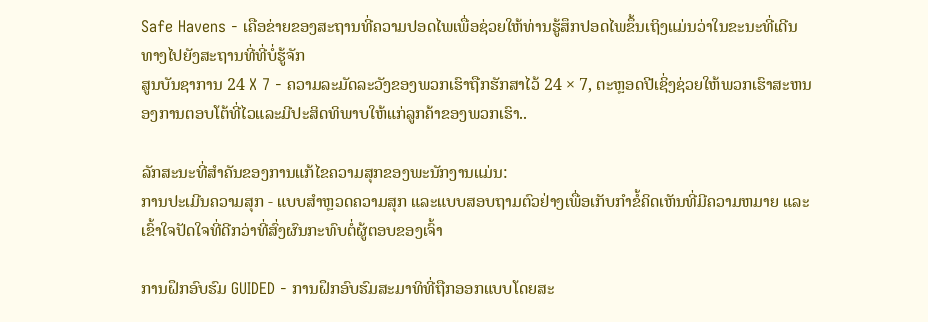Safe Havens - ເຄືອຂ່າຍຂອງສະຖານທີ່ຄວາມປອດໄພເພື່ອຊ່ວຍໃຫ້ທ່ານຮູ້ສຶກປອດໄພຂຶ້ນເຖິງແມ່ນວ່າໃນຂະນະທີ່ເດີນທາງໄປຍັງສະຖານທີ່ທີ່ບໍ່ຮູ້ຈັກ
ສູນບັນຊາການ 24 X 7 - ຄວາມລະມັດລະວັງຂອງພວກເຮົາຖືກຮັກສາໄວ້ 24 × 7, ຕະຫຼອດປີເຊິ່ງຊ່ວຍໃຫ້ພວກເຮົາສະຫນອງການຕອບໂຕ້ທີ່ໄວແລະມີປະສິດທິພາບໃຫ້ແກ່ລູກຄ້າຂອງພວກເຮົາ..

ລັກສະນະທີ່ສໍາຄັນຂອງການແກ້ໄຂຄວາມສຸກຂອງພະນັກງານແມ່ນ:
ການປະເມີນຄວາມສຸກ - ແບບສຳຫຼວດຄວາມສຸກ ແລະແບບສອບຖາມຕົວຢ່າງເພື່ອເກັບກຳຂໍ້ຄິດເຫັນທີ່ມີຄວາມຫມາຍ ແລະເຂົ້າໃຈປັດໃຈທີ່ດີກວ່າທີ່ສົ່ງຜົນກະທົບຕໍ່ຜູ້ຕອບຂອງເຈົ້າ

ການຝຶກອົບຮົມ GUIDED - ການຝຶກອົບຮົມສະມາທິທີ່ຖືກອອກແບບໂດຍສະ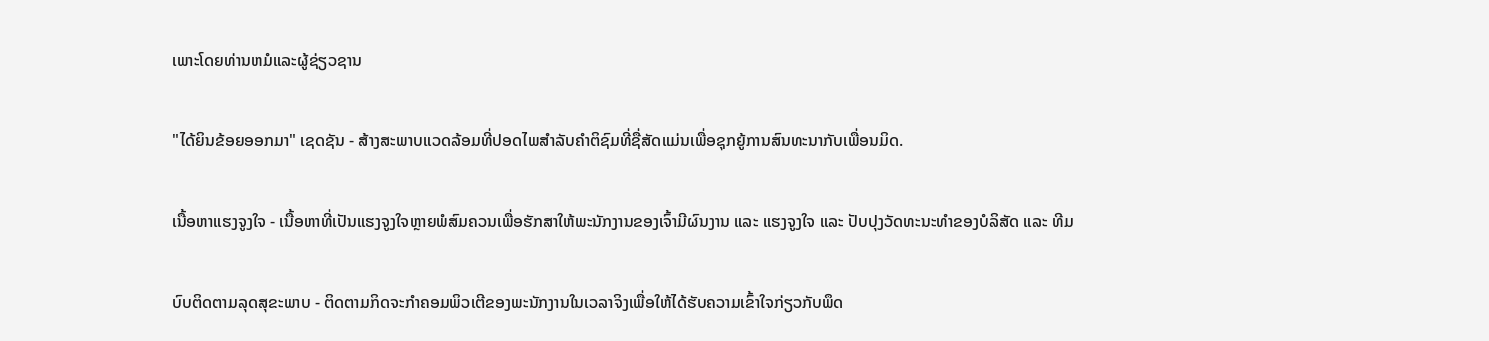ເພາະໂດຍທ່ານຫມໍແລະຜູ້ຊ່ຽວຊານ

"ໄດ້ຍິນຂ້ອຍອອກມາ" ເຊດຊັນ - ສ້າງສະພາບແວດລ້ອມທີ່ປອດໄພສໍາລັບຄໍາຕິຊົມທີ່ຊື່ສັດແມ່ນເພື່ອຊຸກຍູ້ການສົນທະນາກັບເພື່ອນມິດ.

ເນື້ອຫາແຮງຈູງໃຈ - ເນື້ອຫາທີ່ເປັນແຮງຈູງໃຈຫຼາຍພໍສົມຄວນເພື່ອຮັກສາໃຫ້ພະນັກງານຂອງເຈົ້າມີຜົນງານ ແລະ ແຮງຈູງໃຈ ແລະ ປັບປຸງວັດທະນະທຳຂອງບໍລິສັດ ແລະ ທີມ

ບົບຕິດຕາມລຸດສຸຂະພາບ - ຕິດຕາມກິດຈະກໍາຄອມພິວເຕີຂອງພະນັກງານໃນເວລາຈິງເພື່ອໃຫ້ໄດ້ຮັບຄວາມເຂົ້າໃຈກ່ຽວກັບພຶດ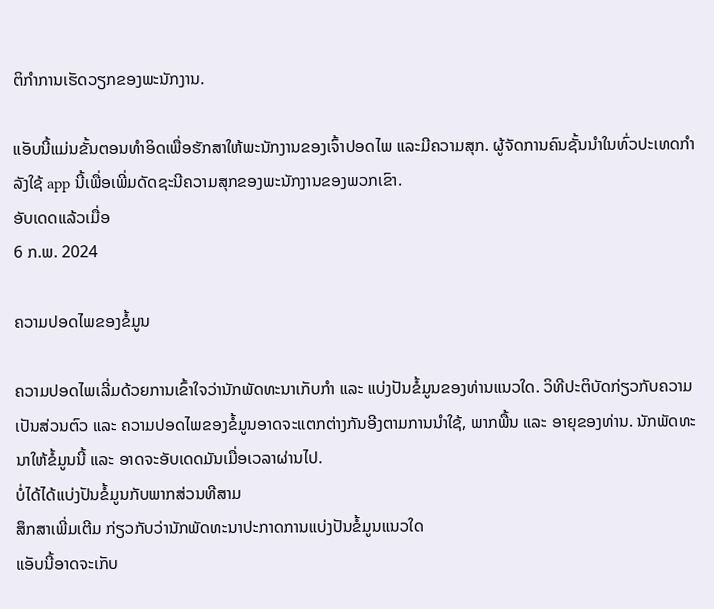ຕິກໍາການເຮັດວຽກຂອງພະນັກງານ.

ແອັບນີ້ແມ່ນຂັ້ນຕອນທຳອິດເພື່ອຮັກສາໃຫ້ພະນັກງານຂອງເຈົ້າປອດໄພ ແລະມີຄວາມສຸກ. ຜູ້ຈັດການຄົນຊັ້ນນໍາໃນທົ່ວປະເທດກໍາລັງໃຊ້ app ນີ້ເພື່ອເພີ່ມດັດຊະນີຄວາມສຸກຂອງພະນັກງານຂອງພວກເຂົາ.
ອັບເດດແລ້ວເມື່ອ
6 ກ.ພ. 2024

ຄວາມປອດໄພຂອງຂໍ້ມູນ

ຄວາມປອດໄພເລີ່ມດ້ວຍການເຂົ້າໃຈວ່ານັກພັດທະນາເກັບກຳ ແລະ ແບ່ງປັນຂໍ້ມູນຂອງທ່ານແນວໃດ. ວິທີປະຕິບັດກ່ຽວກັບຄວາມເປັນສ່ວນຕົວ ແລະ ຄວາມປອດໄພຂອງຂໍ້ມູນອາດຈະແຕກຕ່າງກັນອີງຕາມການນຳໃຊ້, ພາກພື້ນ ແລະ ອາຍຸຂອງທ່ານ. ນັກພັດທະນາໃຫ້ຂໍ້ມູນນີ້ ແລະ ອາດຈະອັບເດດມັນເມື່ອເວລາຜ່ານໄປ.
ບໍ່ໄດ້ໄດ້ແບ່ງປັນຂໍ້ມູນກັບພາກສ່ວນທີສາມ
ສຶກສາເພີ່ມເຕີມ ກ່ຽວກັບວ່ານັກພັດທະນາປະກາດການແບ່ງປັນຂໍ້ມູນແນວໃດ
ແອັບນີ້ອາດຈະເກັບ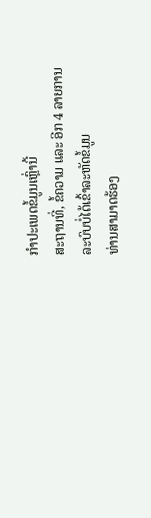ກຳປະເພດຂໍ້ມູນເຫຼົ່ານີ້
ສະຖານທີ່, ຂໍ້ຄວາມ ແລະ ອີກ 4 ລາຍການ
ລະບົບບໍ່ໄດ້ເຂົ້າລະຫັດຂໍ້ມູນ
ທ່ານສາມາດຮ້ອງ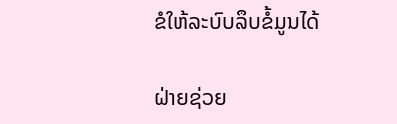ຂໍໃຫ້ລະບົບລຶບຂໍ້ມູນໄດ້

ຝ່າຍຊ່ວຍ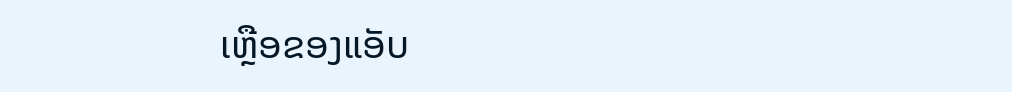ເຫຼືອຂອງແອັບ